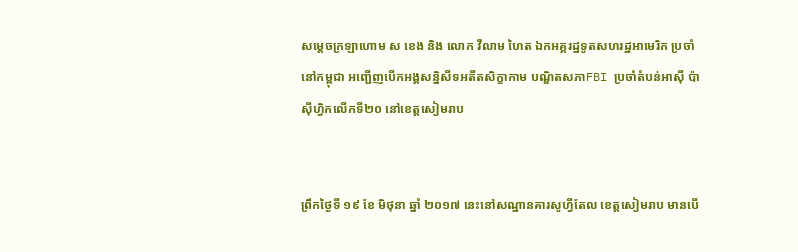សម្ដេចក្រឡាហោម ស ខេង និង លោក វីលាម ហៃត ឯកអគ្គរដ្ឋទូតសហរដ្ឋអាមេរិក ប្រចាំនៅកម្ពុជា អញ្ជើញបើកអង្គសន្និសីទអតីតសិក្ខាកាម បណ្ឌិតសភាFBI ប្រចាំតំបន់អាស៊ី ប៉ាស៊ីហ្វិកលើកទី២០ នៅខេត្តសៀមរាប


ព្រឹកថ្ងៃទី ១៩ ខែ មិថុនា ឆ្នាំ ២០១៧ នេះនៅសណ្ឋានគារសូហ្វីតែល ខេត្តសៀមរាប មានបើ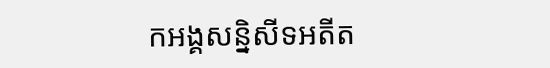កអង្គសន្និសីទអតីត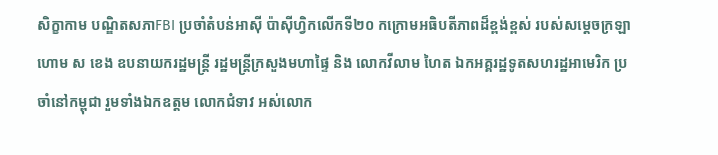សិក្ខាកាម បណ្ឌិតសភាFBI ប្រចាំតំបន់អាស៊ី ប៉ាស៊ីហ្វិកលើកទី២០ កក្រោមអធិបតីភាពដ៏ខ្ពង់ខ្ពស់ របស់សម្ដេចក្រឡាហោម ស ខេង ឧបនាយករដ្ឋមន្រ្តី រដ្ឋមន្រ្តីក្រសួងមហាផ្ទៃ និង លោកវីលាម ហៃត ឯកអគ្គរដ្ឋទូតសហរដ្ឋអាមេរិក ប្រចាំនៅកម្ពុជា រួមទាំងឯកឧត្តម លោកជំទាវ អស់លោក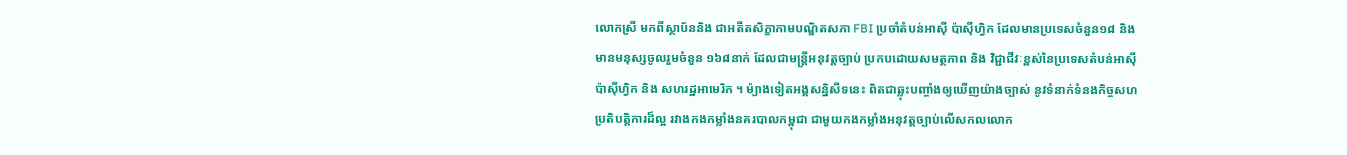លោកស្រី មកពីស្ថាប័ននិង ជាអតីតសិក្ខាកាមបណ្ឌិតសភា FBI ប្រចាំតំបន់អាស៊ី ប៉ាស៊ីហ្វិក ដែលមានប្រទេសចំនួន១៨ និងមានមនុស្សចូលរួមចំនួន ១៦៨នាក់ ដែលជាមន្រ្តីអនុវត្តច្បាប់ ប្រកបដោយសមត្ថភាព និង វិជ្ជាជីវៈខ្ពស់នៃប្រទេសតំបន់អាស៊ី ប៉ាស៊ីហ្វិក និង សហរដ្ឋអាមេរិក ។ ម៉្យាងទៀតអង្គសន្និសីទនេះ ពិតជាឆ្លុះបញ្ចាំងឲ្យឃើញយ៉ាងច្បាស់ នូវទំនាក់ទំនងកិច្ចសហប្រតិបត្តិការដ៏ល្អ រវាងកងកម្លាំងនគរបាលកម្ពុជា ជាមួយកងកម្លាំងអនុវត្តច្បាប់លើសកលលោក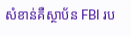សំខាន់គឺស្ថាប័ន FBI រប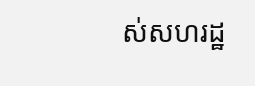ស់សហរដ្ឋ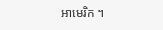អាមេរិក ។